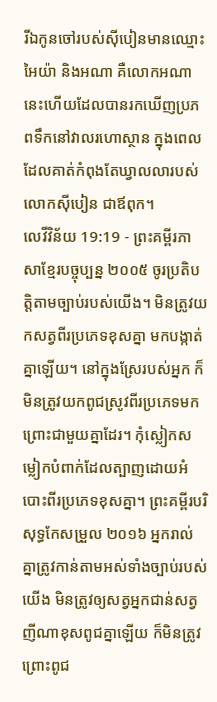រីឯកូនចៅរបស់ស៊ីបៀនមានឈ្មោះ អៃយ៉ា និងអណា គឺលោកអណានេះហើយដែលបានរកឃើញប្រភពទឹកនៅវាលរហោស្ថាន ក្នុងពេលដែលគាត់កំពុងតែឃ្វាលលារបស់លោកស៊ីបៀន ជាឪពុក។
លេវីវិន័យ 19:19 - ព្រះគម្ពីរភាសាខ្មែរបច្ចុប្បន្ន ២០០៥ ចូរប្រតិបត្តិតាមច្បាប់របស់យើង។ មិនត្រូវយកសត្វពីរប្រភេទខុសគ្នា មកបង្កាត់គ្នាឡើយ។ នៅក្នុងស្រែរបស់អ្នក ក៏មិនត្រូវយកពូជស្រូវពីរប្រភេទមកព្រោះជាមួយគ្នាដែរ។ កុំស្លៀកសម្លៀកបំពាក់ដែលត្បាញដោយអំបោះពីរប្រភេទខុសគ្នា។ ព្រះគម្ពីរបរិសុទ្ធកែសម្រួល ២០១៦ អ្នករាល់គ្នាត្រូវកាន់តាមអស់ទាំងច្បាប់របស់យើង មិនត្រូវឲ្យសត្វអ្នកជាន់សត្វញីណាខុសពូជគ្នាឡើយ ក៏មិនត្រូវព្រោះពូជ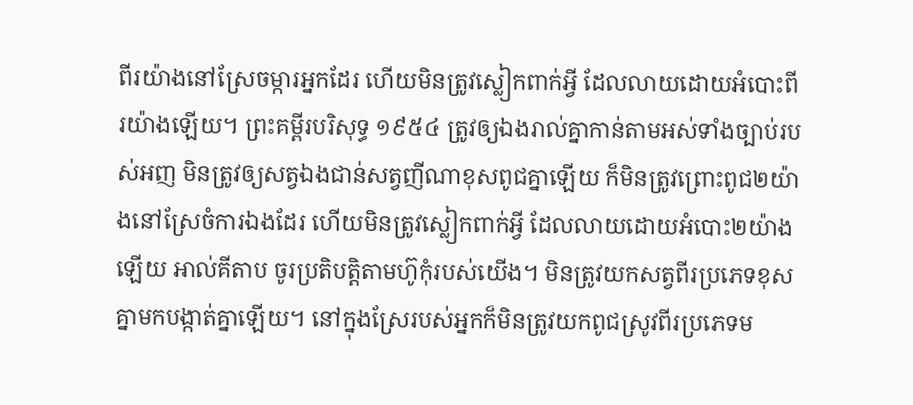ពីរយ៉ាងនៅស្រែចម្ការអ្នកដែរ ហើយមិនត្រូវស្លៀកពាក់អ្វី ដែលលាយដោយអំបោះពីរយ៉ាងឡើយ។ ព្រះគម្ពីរបរិសុទ្ធ ១៩៥៤ ត្រូវឲ្យឯងរាល់គ្នាកាន់តាមអស់ទាំងច្បាប់របស់អញ មិនត្រូវឲ្យសត្វឯងជាន់សត្វញីណាខុសពូជគ្នាឡើយ ក៏មិនត្រូវព្រោះពូជ២យ៉ាងនៅស្រែចំការឯងដែរ ហើយមិនត្រូវស្លៀកពាក់អ្វី ដែលលាយដោយអំបោះ២យ៉ាងឡើយ អាល់គីតាប ចូរប្រតិបត្តិតាមហ៊ូកុំរបស់យើង។ មិនត្រូវយកសត្វពីរប្រភេទខុសគ្នាមកបង្កាត់គ្នាឡើយ។ នៅក្នុងស្រែរបស់អ្នកក៏មិនត្រូវយកពូជស្រូវពីរប្រភេទម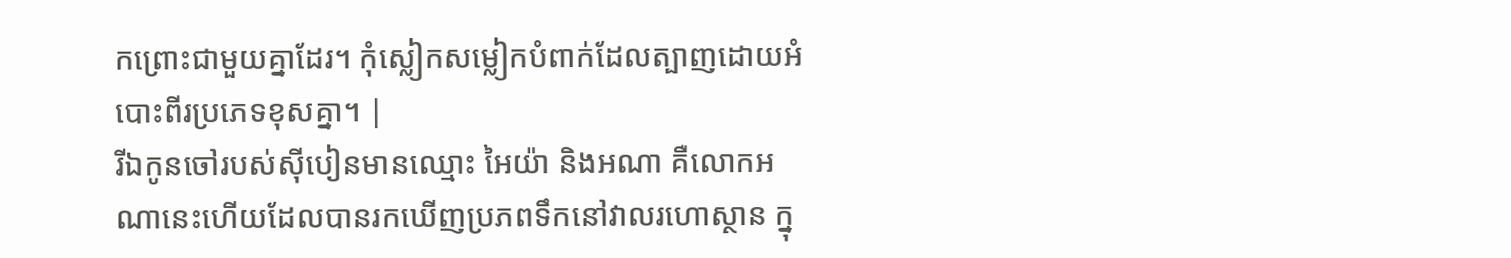កព្រោះជាមួយគ្នាដែរ។ កុំស្លៀកសម្លៀកបំពាក់ដែលត្បាញដោយអំបោះពីរប្រភេទខុសគ្នា។ |
រីឯកូនចៅរបស់ស៊ីបៀនមានឈ្មោះ អៃយ៉ា និងអណា គឺលោកអណានេះហើយដែលបានរកឃើញប្រភពទឹកនៅវាលរហោស្ថាន ក្នុ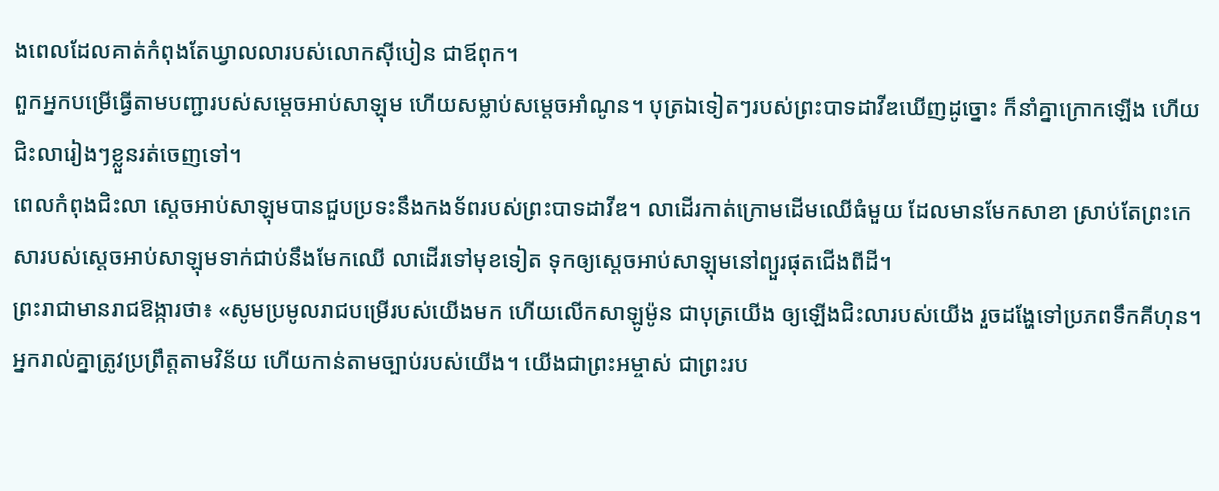ងពេលដែលគាត់កំពុងតែឃ្វាលលារបស់លោកស៊ីបៀន ជាឪពុក។
ពួកអ្នកបម្រើធ្វើតាមបញ្ជារបស់សម្ដេចអាប់សាឡុម ហើយសម្លាប់សម្ដេចអាំណូន។ បុត្រឯទៀតៗរបស់ព្រះបាទដាវីឌឃើញដូច្នោះ ក៏នាំគ្នាក្រោកឡើង ហើយជិះលារៀងៗខ្លួនរត់ចេញទៅ។
ពេលកំពុងជិះលា ស្ដេចអាប់សាឡុមបានជួបប្រទះនឹងកងទ័ពរបស់ព្រះបាទដាវីឌ។ លាដើរកាត់ក្រោមដើមឈើធំមួយ ដែលមានមែកសាខា ស្រាប់តែព្រះកេសារបស់ស្ដេចអាប់សាឡុមទាក់ជាប់នឹងមែកឈើ លាដើរទៅមុខទៀត ទុកឲ្យស្ដេចអាប់សាឡុមនៅព្យួរផុតជើងពីដី។
ព្រះរាជាមានរាជឱង្ការថា៖ «សូមប្រមូលរាជបម្រើរបស់យើងមក ហើយលើកសាឡូម៉ូន ជាបុត្រយើង ឲ្យឡើងជិះលារបស់យើង រួចដង្ហែទៅប្រភពទឹកគីហុន។
អ្នករាល់គ្នាត្រូវប្រព្រឹត្តតាមវិន័យ ហើយកាន់តាមច្បាប់របស់យើង។ យើងជាព្រះអម្ចាស់ ជាព្រះរប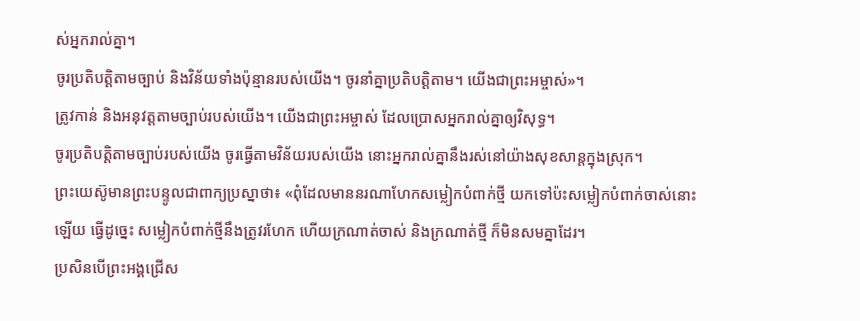ស់អ្នករាល់គ្នា។
ចូរប្រតិបត្តិតាមច្បាប់ និងវិន័យទាំងប៉ុន្មានរបស់យើង។ ចូរនាំគ្នាប្រតិបត្តិតាម។ យើងជាព្រះអម្ចាស់»។
ត្រូវកាន់ និងអនុវត្តតាមច្បាប់របស់យើង។ យើងជាព្រះអម្ចាស់ ដែលប្រោសអ្នករាល់គ្នាឲ្យវិសុទ្ធ។
ចូរប្រតិបត្តិតាមច្បាប់របស់យើង ចូរធ្វើតាមវិន័យរបស់យើង នោះអ្នករាល់គ្នានឹងរស់នៅយ៉ាងសុខសាន្តក្នុងស្រុក។
ព្រះយេស៊ូមានព្រះបន្ទូលជាពាក្យប្រស្នាថា៖ «ពុំដែលមាននរណាហែកសម្លៀកបំពាក់ថ្មី យកទៅប៉ះសម្លៀកបំពាក់ចាស់នោះឡើយ ធ្វើដូច្នេះ សម្លៀកបំពាក់ថ្មីនឹងត្រូវរហែក ហើយក្រណាត់ចាស់ និងក្រណាត់ថ្មី ក៏មិនសមគ្នាដែរ។
ប្រសិនបើព្រះអង្គជ្រើស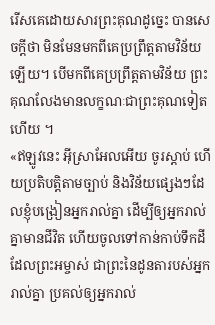រើសគេដោយសារព្រះគុណដូច្នេះ បានសេចក្ដីថា មិនមែនមកពីគេប្រព្រឹត្តតាមវិន័យឡើយ។ បើមកពីគេប្រព្រឹត្តតាមវិន័យ ព្រះគុណលែងមានលក្ខណៈជាព្រះគុណទៀតហើយ ។
«ឥឡូវនេះ អ៊ីស្រាអែលអើយ ចូរស្ដាប់ ហើយប្រតិបត្តិតាមច្បាប់ និងវិន័យផ្សេងៗដែលខ្ញុំបង្រៀនអ្នករាល់គ្នា ដើម្បីឲ្យអ្នករាល់គ្នាមានជីវិត ហើយចូលទៅកាន់កាប់ទឹកដីដែលព្រះអម្ចាស់ ជាព្រះនៃដូនតារបស់អ្នករាល់គ្នា ប្រគល់ឲ្យអ្នករាល់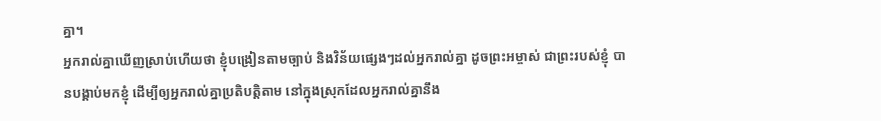គ្នា។
អ្នករាល់គ្នាឃើញស្រាប់ហើយថា ខ្ញុំបង្រៀនតាមច្បាប់ និងវិន័យផ្សេងៗដល់អ្នករាល់គ្នា ដូចព្រះអម្ចាស់ ជាព្រះរបស់ខ្ញុំ បានបង្គាប់មកខ្ញុំ ដើម្បីឲ្យអ្នករាល់គ្នាប្រតិបត្តិតាម នៅក្នុងស្រុកដែលអ្នករាល់គ្នានឹង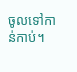ចូលទៅកាន់កាប់។